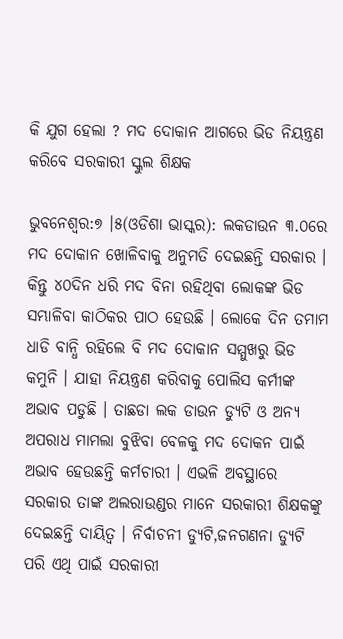କି ଯୁଗ ହେଲା ? ମଦ ଦୋକାନ ଆଗରେ ଭିଡ ନିୟନ୍ତ୍ରଣ କରିବେ ସରକାରୀ ସ୍କୁଲ ଶିକ୍ଷକ

ଭୁବନେଶ୍ୱର:୭ ।୫(ଓଡିଶା ଭାସ୍କର): ଲକଡାଉନ ୩.୦ରେ ମଦ ଦୋକାନ ଖୋଳିବାକୁ ଅନୁମତି ଦେଇଛନ୍ତି ସରକାର । କିନ୍ତୁ ୪୦ଦିନ ଧରି ମଦ ବିନା ରହିଥିବା ଲୋକଙ୍କ ଭିଡ ସମ୍ଭାଳିବା କାଠିକର ପାଠ ହେଉଛି । ଲୋକେ ଦିନ ତମାମ ଧାଡି ବାନ୍ଧି ରହିଲେ ବି ମଦ ଦୋକାନ ସମ୍ମୁଖରୁ ଭିଡ କମୁନି । ଯାହା ନିୟନ୍ତ୍ରଣ କରିବାକୁ ପୋଲିସ କର୍ମୀଙ୍କ ଅଭାବ ପଡୁଛି । ତାଛଡା ଲକ ଡାଉନ ଡ୍ୟୁଟି ଓ ଅନ୍ୟ ଅପରାଧ ମାମଲା ବୁଝିବା ବେଳକୁ ମଦ ଦୋକନ ପାଇଁ ଅଭାବ ହେଉଛନ୍ତି କର୍ମଚାରୀ । ଏଭଳି ଅବସ୍ଥାରେ ସରକାର ତାଙ୍କ ଅଲରାଉଣ୍ଡର ମାନେ ସରକାରୀ ଶିକ୍ଷକଙ୍କୁ ଦେଇଛନ୍ତି ଦାୟିତ୍ୱ । ନିର୍ବାଚନୀ ଡ୍ୟୁଟି,ଜନଗଣନା ଡ୍ୟୁଟି ପରି ଏଥି ପାଇଁ ସରକାରୀ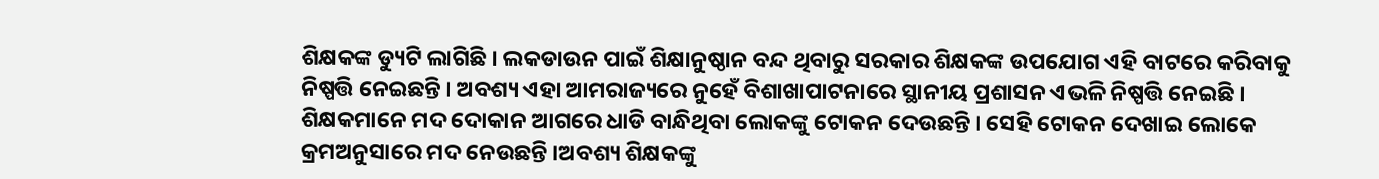ଶିକ୍ଷକଙ୍କ ଡ୍ୟୁଟି ଲାଗିଛି । ଲକଡାଉନ ପାଇଁ ଶିକ୍ଷାନୁଷ୍ଠାନ ବନ୍ଦ ଥିବାରୁ ସରକାର ଶିକ୍ଷକଙ୍କ ଉପଯୋଗ ଏହି ବାଟରେ କରିବାକୁ ନିଷ୍ପତ୍ତି ନେଇଛନ୍ତି । ଅବଶ୍ୟ ଏହା ଆମରାଜ୍ୟରେ ନୁହେଁ ବିଶାଖାପାଟନାରେ ସ୍ଥାନୀୟ ପ୍ରଶାସନ ଏଭଳି ନିଷ୍ପତ୍ତି ନେଇଛି । ଶିକ୍ଷକମାନେ ମଦ ଦୋକାନ ଆଗରେ ଧାଡି ବାନ୍ଧିଥିବା ଲୋକଙ୍କୁ ଟୋକନ ଦେଉଛନ୍ତି । ସେହି ଟୋକନ ଦେଖାଇ ଲୋକେ କ୍ରମଅନୁସାରେ ମଦ ନେଉଛନ୍ତି ।ଅବଶ୍ୟ ଶିକ୍ଷକଙ୍କୁ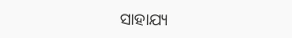ସାହାଯ୍ୟ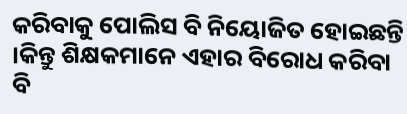କରିବାକୁ ପୋଲିସ ବି ନିୟୋଜିତ ହୋଇଛନ୍ତି ।କିନ୍ତୁ ଶିକ୍ଷକମାନେ ଏହାର ବିରୋଧ କରିବା ବି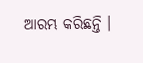ଆରମ୍ଭ କରିଛନ୍ତି ।